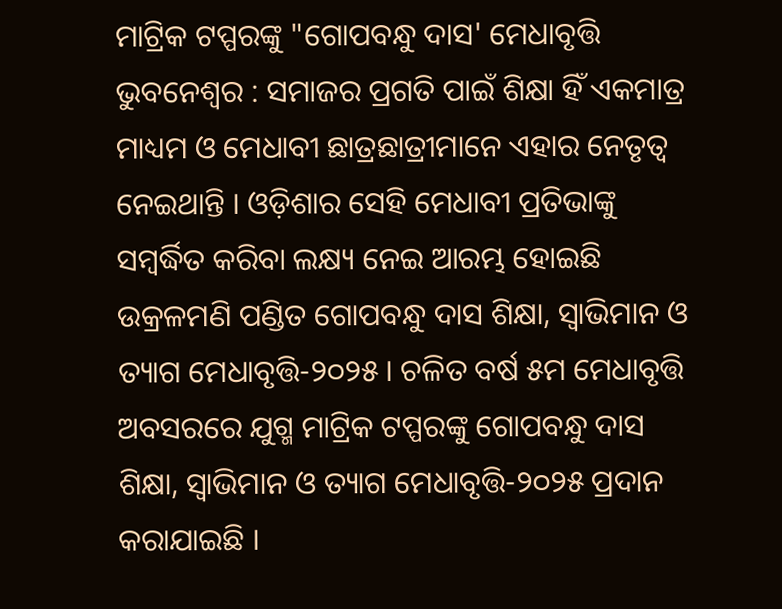ମାଟ୍ରିକ ଟପ୍ପରଙ୍କୁ "ଗୋପବନ୍ଧୁ ଦାସ' ମେଧାବୃତ୍ତି
ଭୁବନେଶ୍ୱର : ସମାଜର ପ୍ରଗତି ପାଇଁ ଶିକ୍ଷା ହିଁ ଏକମାତ୍ର ମାଧ୍ୟମ ଓ ମେଧାବୀ ଛାତ୍ରଛାତ୍ରୀମାନେ ଏହାର ନେତୃତ୍ୱ ନେଇଥାନ୍ତି । ଓଡ଼ିଶାର ସେହି ମେଧାବୀ ପ୍ରତିଭାଙ୍କୁ ସମ୍ୱର୍ଦ୍ଧିତ କରିବା ଲକ୍ଷ୍ୟ ନେଇ ଆରମ୍ଭ ହୋଇଛି ଉକ୍ରଳମଣି ପଣ୍ଡିତ ଗୋପବନ୍ଧୁ ଦାସ ଶିକ୍ଷା, ସ୍ୱାଭିମାନ ଓ ତ୍ୟାଗ ମେଧାବୃତ୍ତି-୨୦୨୫ । ଚଳିତ ବର୍ଷ ୫ମ ମେଧାବୃତ୍ତି ଅବସରରେ ଯୁଗ୍ମ ମାଟ୍ରିକ ଟପ୍ପରଙ୍କୁ ଗୋପବନ୍ଧୁ ଦାସ ଶିକ୍ଷା, ସ୍ୱାଭିମାନ ଓ ତ୍ୟାଗ ମେଧାବୃତ୍ତି-୨୦୨୫ ପ୍ରଦାନ କରାଯାଇଛି ।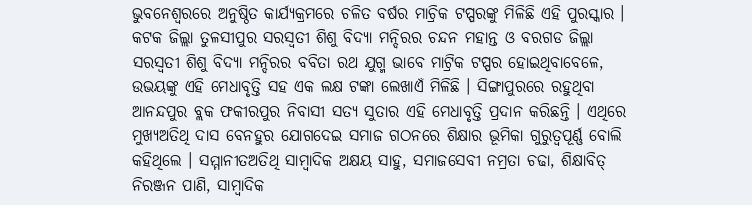ଭୁବନେଶ୍ୱରରେ ଅନୁଷ୍ଠିତ କାର୍ଯ୍ୟକ୍ରମରେ ଚଳିତ ବର୍ଷର ମାଚ୍ରିକ ଟପ୍ପରଙ୍କୁ ମିଳିଛି ଏହି ପୁରସ୍କାର । କଟକ ଜିଲ୍ଲା ତୁଳସୀପୁର ସରସ୍ୱତୀ ଶିଶୁ ବିଦ୍ୟା ମନ୍ଦିରର ଚନ୍ଦନ ମହାନ୍ତ ଓ ବରଗଡ ଜିଲ୍ଲା ସରସ୍ୱତୀ ଶିଶୁ ବିଦ୍ୟା ମନ୍ଦିରର ବବିତା ରଥ ଯୁଗ୍ମ ଭାବେ ମାଟ୍ରିକ ଟପ୍ପର ହୋଇଥିବାବେଳେ, ଉଭୟଙ୍କୁ ଏହି ମେଧାବୃତ୍ତି ସହ ଏକ ଲକ୍ଷ ଟଙ୍କା ଲେଖାଏଁ ମିଳିଛି । ସିଙ୍ଗାପୁରରେ ରହୁଥିବା ଆନନ୍ଦପୁର ବ୍ଲକ ଫକୀରପୁର ନିବାସୀ ସତ୍ୟ ସୁତାର ଏହି ମେଧାବୃତ୍ତି ପ୍ରଦାନ କରିଛନ୍ତି । ଏଥିରେ ମୁଖ୍ୟଅତିଥି ଦାସ ବେନହୁର ଯୋଗଦେଇ ସମାଜ ଗଠନରେ ଶିକ୍ଷାର ଭୂମିକା ଗୁରୁତ୍ୱପୂର୍ଣ୍ଣ ବୋଲି କହିଥିଲେ । ସମ୍ମାନୀତଅତିଥି ସାମ୍ବାଦିକ ଅକ୍ଷୟ ସାହୁ, ସମାଜସେବୀ ନମ୍ରତା ଚଢା, ଶିକ୍ଷାବିତ୍ ନିରଞ୍ଜନ ପାଣି, ସାମ୍ବାଦିକ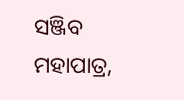ସଞ୍ଜିବ ମହାପାତ୍ର,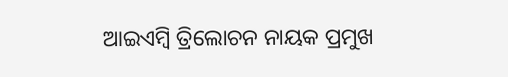ଆଇଏମ୍ବି ତ୍ରିଲୋଚନ ନାୟକ ପ୍ରମୁଖ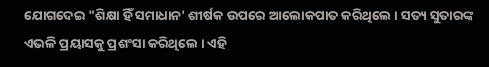ଯୋଗଦେଇ "ଶିକ୍ଷା ହିଁ ସମାଧାନ' ଶୀର୍ଷକ ଉପରେ ଆଲୋକପାତ କରିଥିଲେ । ସତ୍ୟ ସୁତାରଙ୍କ ଏଭଳି ପ୍ରୟାସକୁ ପ୍ରଶଂସା କରିଥିଲେ । ଏହି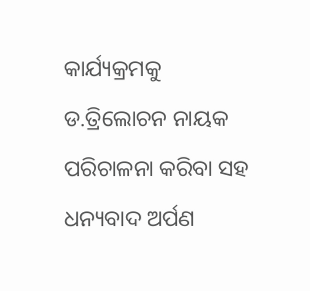କାର୍ଯ୍ୟକ୍ରମକୁ ଡ.ତ୍ରିଲୋଚନ ନାୟକ ପରିଚାଳନା କରିବା ସହ ଧନ୍ୟବାଦ ଅର୍ପଣ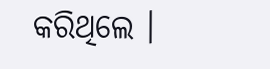କରିଥିଲେ ।